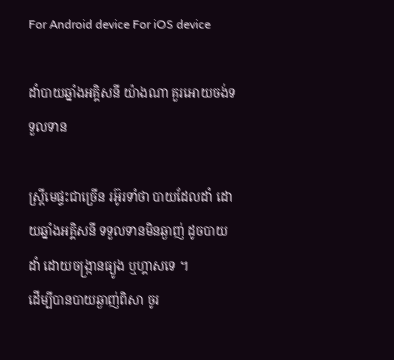For Android device For iOS device

ដាំបាយឆ្នាំងអគ្គិសនី យ៉ាងណា គួរអោយចង់ទទួលទាន

ស្រ្តីមេផ្ទះជាច្រើន រអ៊ូរទាំថា បាយដែលដាំ ដោយឆ្នាំងអគ្គិសនី ទទួលទានមិនឆ្ងាញ់ ដូចបាយដាំ ដោយចង្រ្កានធ្យូង ឬហ្គាសទេ ។
ដើម្បីបានបាយឆ្ងាញ់ពិសា ចូរ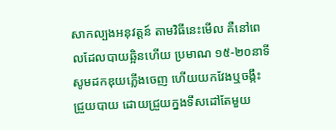សាកល្បងអនុវត្តន៍ តាមវិធីនេះមើល គឺនៅពេលដែលបាយឆ្អិនហើយ ប្រមាណ ១៥-២០នាទី សូមដកឌុយភ្លើងចេញ ហើយយកវែងឬចង្កឹះ ជ្រួយបាយ ដោយជ្រួយក្នងទឹសដៅតែមួយ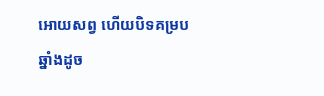អោយសព្វ ហើយបិទគម្របឆ្នាំងដូច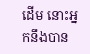ដើម នោះអ្នកនឹងបាន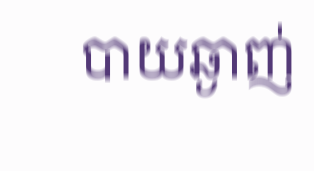បាយឆ្ងាញ់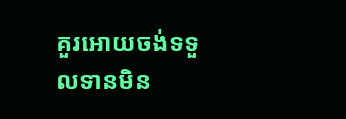គួរអោយចង់ទទួលទានមិន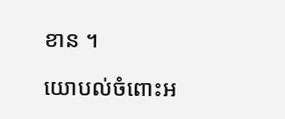ខាន ។

យោបល់ចំពោះអ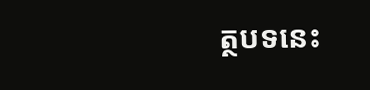ត្ថបទនេះ